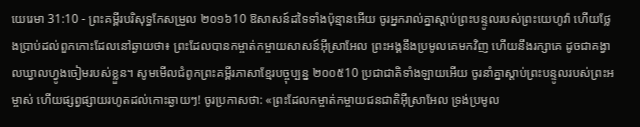យេរេមា 31:10 - ព្រះគម្ពីរបរិសុទ្ធកែសម្រួល ២០១៦10 ឱសាសន៍ដទៃទាំងប៉ុន្មានអើយ ចូរអ្នករាល់គ្នាស្តាប់ព្រះបន្ទូលរបស់ព្រះយេហូវ៉ា ហើយថ្លែងប្រាប់ដល់ពួកកោះដែលនៅឆ្ងាយថា៖ ព្រះដែលបានកម្ចាត់កម្ចាយសាសន៍អ៊ីស្រាអែល ព្រះអង្គនឹងប្រមូលគេមកវិញ ហើយនឹងរក្សាគេ ដូចជាគង្វាលឃ្វាលហ្វូងចៀមរបស់ខ្លួន។ សូមមើលជំពូកព្រះគម្ពីរភាសាខ្មែរបច្ចុប្បន្ន ២០០៥10 ប្រជាជាតិទាំងឡាយអើយ ចូរនាំគ្នាស្ដាប់ព្រះបន្ទូលរបស់ព្រះអម្ចាស់ ហើយផ្សព្វផ្សាយរហូតដល់កោះឆ្ងាយៗ! ចូរប្រកាសថា: «ព្រះដែលកម្ចាត់កម្ចាយជនជាតិអ៊ីស្រាអែល ទ្រង់ប្រមូល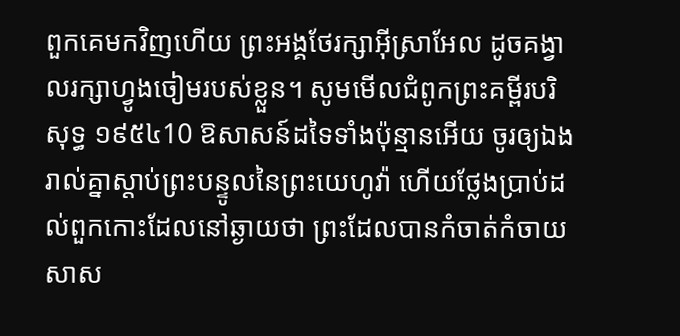ពួកគេមកវិញហើយ ព្រះអង្គថែរក្សាអ៊ីស្រាអែល ដូចគង្វាលរក្សាហ្វូងចៀមរបស់ខ្លួន។ សូមមើលជំពូកព្រះគម្ពីរបរិសុទ្ធ ១៩៥៤10 ឱសាសន៍ដទៃទាំងប៉ុន្មានអើយ ចូរឲ្យឯងរាល់គ្នាស្តាប់ព្រះបន្ទូលនៃព្រះយេហូវ៉ា ហើយថ្លែងប្រាប់ដល់ពួកកោះដែលនៅឆ្ងាយថា ព្រះដែលបានកំចាត់កំចាយសាស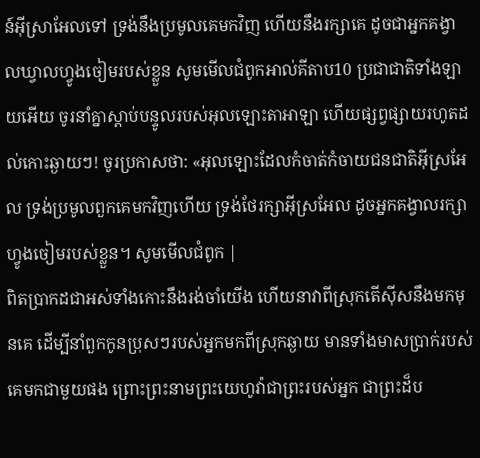ន៍អ៊ីស្រាអែលទៅ ទ្រង់នឹងប្រមូលគេមកវិញ ហើយនឹងរក្សាគេ ដូចជាអ្នកគង្វាលឃ្វាលហ្វូងចៀមរបស់ខ្លួន សូមមើលជំពូកអាល់គីតាប10 ប្រជាជាតិទាំងឡាយអើយ ចូរនាំគ្នាស្ដាប់បន្ទូលរបស់អុលឡោះតាអាឡា ហើយផ្សព្វផ្សាយរហូតដល់កោះឆ្ងាយៗ! ចូរប្រកាសថា: «អុលឡោះដែលកំចាត់កំចាយជនជាតិអ៊ីស្រអែល ទ្រង់ប្រមូលពួកគេមកវិញហើយ ទ្រង់ថែរក្សាអ៊ីស្រអែល ដូចអ្នកគង្វាលរក្សាហ្វូងចៀមរបស់ខ្លួន។ សូមមើលជំពូក |
ពិតប្រាកដជាអស់ទាំងកោះនឹងរង់ចាំយើង ហើយនាវាពីស្រុកតើស៊ីសនឹងមកមុនគេ ដើម្បីនាំពួកកូនប្រុសៗរបស់អ្នកមកពីស្រុកឆ្ងាយ មានទាំងមាសប្រាក់របស់គេមកជាមួយផង ព្រោះព្រះនាមព្រះយេហូវ៉ាជាព្រះរបស់អ្នក ជាព្រះដ៏ប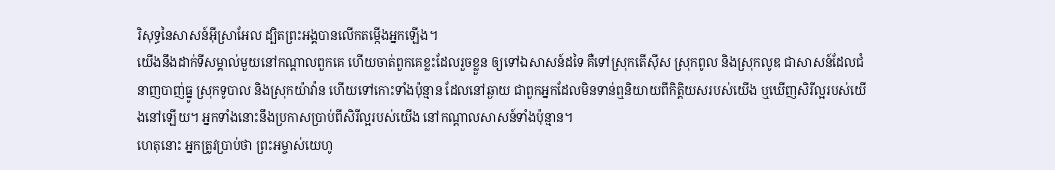រិសុទ្ធនៃសាសន៍អ៊ីស្រាអែល ដ្បិតព្រះអង្គបានលើកតម្កើងអ្នកឡើង។
យើងនឹងដាក់ទីសម្គាល់មួយនៅកណ្ដាលពួកគេ ហើយចាត់ពួកគេខ្លះដែលរួចខ្លួន ឲ្យទៅឯសាសន៍ដទៃ គឺទៅស្រុកតើស៊ីស ស្រុកពូល និងស្រុកលូឌ ជាសាសន៍ដែលជំនាញបាញ់ធ្នូ ស្រុកទូបាល និងស្រុកយ៉ាវ៉ាន ហើយទៅកោះទាំងប៉ុន្មាន ដែលនៅឆ្ងាយ ជាពួកអ្នកដែលមិនទាន់ឮនិយាយពីកិត្តិយសរបស់យើង ឬឃើញសិរីល្អរបស់យើងនៅឡើយ។ អ្នកទាំងនោះនឹងប្រកាសប្រាប់ពីសិរីល្អរបស់យើង នៅកណ្ដាលសាសន៍ទាំងប៉ុន្មាន។
ហេតុនោះ អ្នកត្រូវប្រាប់ថា ព្រះអម្ចាស់យេហូ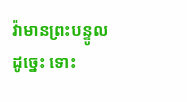វ៉ាមានព្រះបន្ទូលដូច្នេះ ទោះ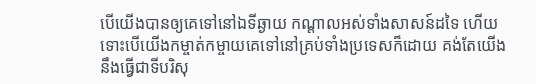បើយើងបានឲ្យគេទៅនៅឯទីឆ្ងាយ កណ្ដាលអស់ទាំងសាសន៍ដទៃ ហើយទោះបើយើងកម្ចាត់កម្ចាយគេទៅនៅគ្រប់ទាំងប្រទេសក៏ដោយ គង់តែយើងនឹងធ្វើជាទីបរិសុ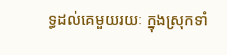ទ្ធដល់គេមួយរយៈ ក្នុងស្រុកទាំ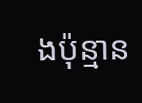ងប៉ុន្មាន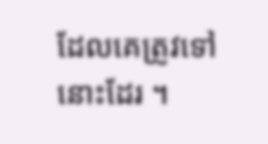ដែលគេត្រូវទៅនោះដែរ ។